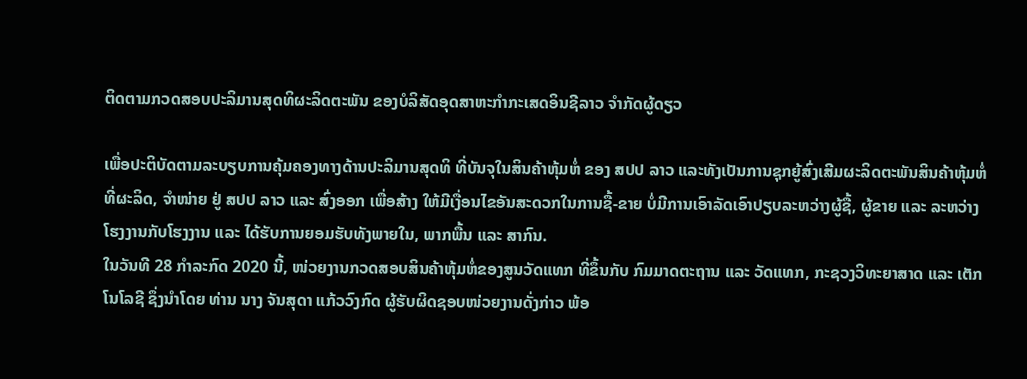ຕິດຕາມກວດສອບປະລິມານສຸດທິຜະລິດຕະພັນ ຂອງບໍລິສັດອຸດສາຫະກຳກະເສດອິນຊີລາວ ຈຳກັດຜູ້ດຽວ

ເພື່ອປະຕິບັດຕາມລະບຽບການຄຸ້ມຄອງທາງດ້ານປະລິມານສຸດທິ ທີ່ບັນຈຸໃນສິນຄ້າຫຸ້ມຫໍ່ ຂອງ ສປປ ລາວ ແລະທັງເປັນການຊຸກຍູ້ສົ່ງເສີມຜະລິດຕະພັນສິນຄ້າຫຸ້ມຫໍ່ທີ່ຜະລິດ, ຈຳໜ່າຍ ຢູ່ ສປປ ລາວ ແລະ ສົ່ງອອກ ເພື່ອສ້າງ ໃຫ້ມີເງື່ອນໄຂອັນສະດວກໃນການຊື້-ຂາຍ ບໍ່ມີການເອົາລັດເອົາປຽບລະຫວ່າງຜູ້ຊື້, ຜູ້ຂາຍ ແລະ ລະຫວ່າງ ໂຮງງານກັບໂຮງງານ ແລະ ໄດ້ຮັບການຍອມຮັບທັງພາຍໃນ, ພາກພື້ນ ແລະ ສາກົນ.
ໃນວັນທີ 28 ກຳລະກົດ 2020 ນີ້, ໜ່ວຍງານກວດສອບສິນຄ້າຫຸ້ມຫໍ່ຂອງສູນວັດແທກ ທີ່ຂຶ້ນກັບ ກົມມາດຕະຖານ ແລະ ວັດແທກ, ກະຊວງວິທະຍາສາດ ແລະ ເຕັກໂນໂລຊີ ຊຶ່ງນຳໂດຍ ທ່ານ ນາງ ຈັນສຸດາ ແກ້ວວົງກົດ ຜູ້ຮັບຜິດຊອບໜ່ວຍງານດັ່ງກ່າວ ພ້ອ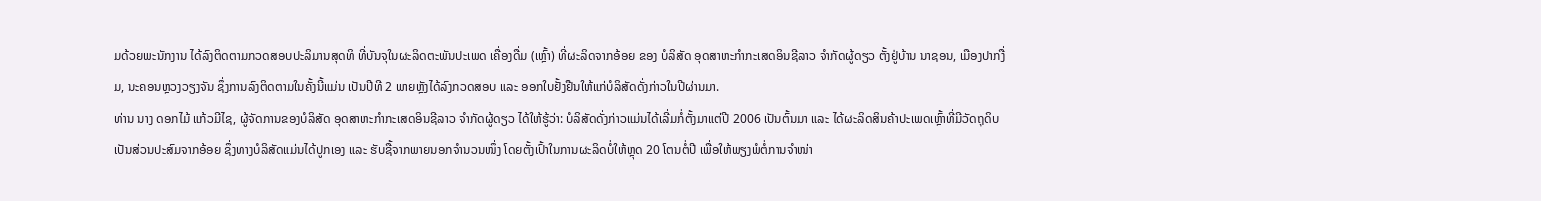ມດ້ວຍພະນັກງານ ໄດ້ລົງຕິດຕາມກວດສອບປະລິມານສຸດທິ ທີ່ບັນຈຸໃນຜະລິດຕະພັນປະເພດ ເຄື່ອງດື່ມ (ເຫຼົ້າ) ທີ່ຜະລິດຈາກອ້ອຍ ຂອງ ບໍລິສັດ ອຸດສາຫະກຳກະເສດອິນຊີລາວ ຈຳກັດຜູ້ດຽວ ຕັ້ງຢູ່ບ້ານ ນາຊອນ, ເມືອງປາກງື່ມ, ນະຄອນຫຼວງວຽງຈັນ ຊຶ່ງການລົງຕິດຕາມໃນຄັ້ງນີ້ແມ່ນ ເປັນປີທີ 2 ພາຍຫຼັງໄດ້ລົງກວດສອບ ແລະ ອອກໃບຢັ້ງຢືນໃຫ້ແກ່ບໍລິສັດດັ່ງກ່າວໃນປີຜ່ານມາ.
ທ່ານ ນາງ ດອກໄມ້ ແກ້ວມີໄຊ, ຜູ້ຈັດການຂອງບໍລິສັດ ອຸດສາຫະກຳກະເສດອິນຊີລາວ ຈຳກັດຜູ້ດຽວ ໄດ້ໃຫ້ຮູ້ວ່າ: ບໍລິສັດດັ່ງກ່າວແມ່ນໄດ້ເລີ່ມກໍ່ຕັ້ງມາແຕ່ປີ 2006 ເປັນຕົ້ນມາ ແລະ ໄດ້ຜະລິດສິນຄ້າປະເພດເຫຼົ້າທີ່ມີວັດຖຸດິບເປັນສ່ວນປະສົມຈາກອ້ອຍ ຊຶ່ງທາງບໍລິສັດແມ່ນໄດ້ປູກເອງ ແລະ ຮັບຊື້ຈາກພາຍນອກຈຳນວນໜຶ່ງ ໂດຍຕັ້ງເປົ້າໃນການຜະລິດບໍ່ໃຫ້ຫຼຸດ 20 ໂຕນຕໍ່ປີ ເພື່ອໃຫ້ພຽງພໍຕໍ່ການຈຳໜ່າ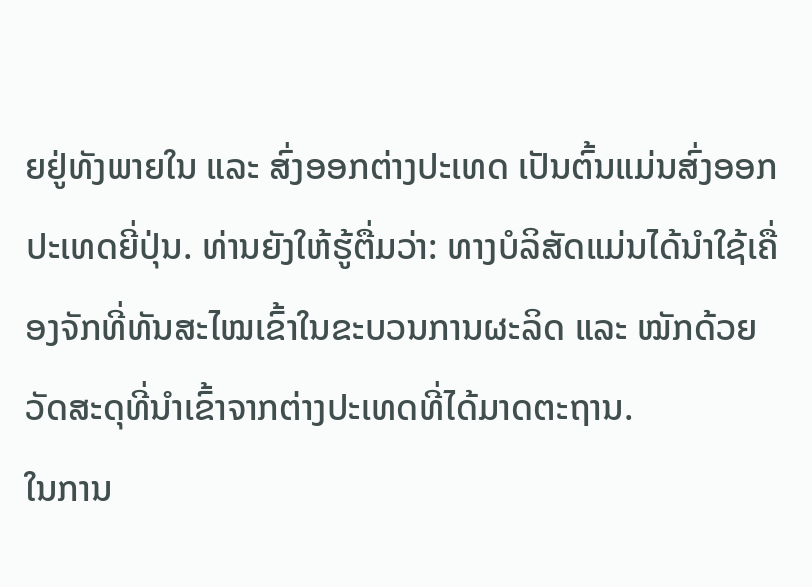ຍຢູ່ທັງພາຍໃນ ແລະ ສົ່ງອອກຕ່າງປະເທດ ເປັນຕົ້ນແມ່ນສົ່ງອອກປະເທດຍີ່ປຸ່ນ. ທ່ານຍັງໃຫ້ຮູ້ຕື່ມວ່າ: ທາງບໍລິສັດແມ່ນໄດ້ນຳໃຊ້ເຄື່ອງຈັກທີ່ທັນສະໄໝເຂົ້າໃນຂະບວນການຜະລິດ ແລະ ໝັກດ້ວຍວັດສະດຸທີ່ນຳເຂົ້າຈາກຕ່າງປະເທດທີ່ໄດ້ມາດຕະຖານ.
ໃນການ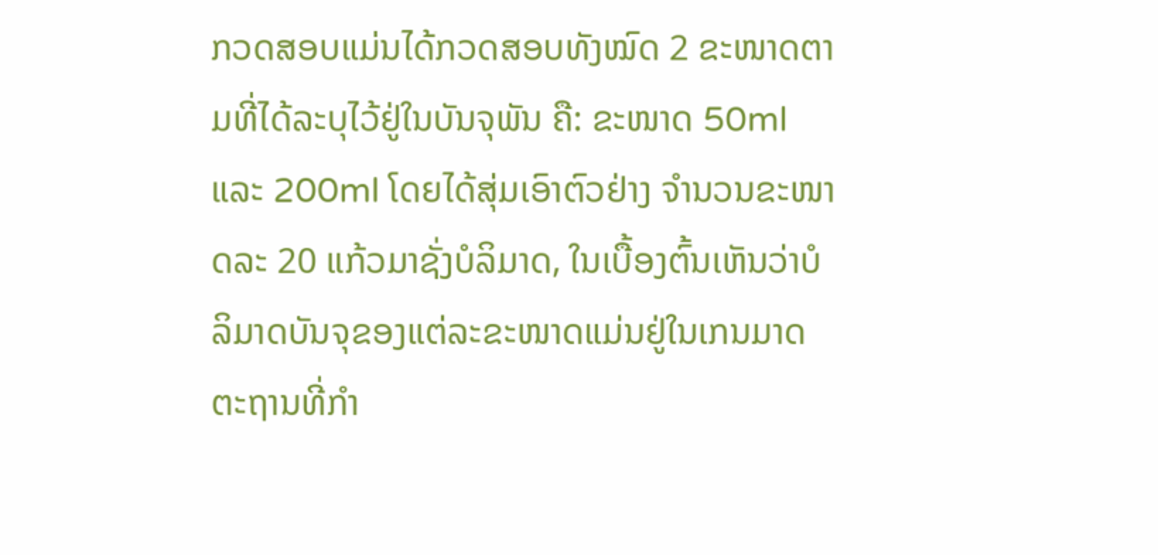ກວດສອບແມ່ນໄດ້ກວດສອບທັງໝົດ 2 ຂະໜາດຕາມທີ່ໄດ້ລະບຸໄວ້ຢູ່ໃນບັນຈຸພັນ ຄື: ຂະໜາດ 50ml ແລະ 200ml ໂດຍໄດ້ສຸ່ມເອົາຕົວຢ່າງ ຈຳນວນຂະໜາດລະ 20 ແກ້ວມາຊັ່ງບໍລິມາດ, ໃນເບື້ອງຕົ້ນເຫັນວ່າບໍລິມາດບັນຈຸຂອງແຕ່ລະຂະໜາດແມ່ນຢູ່ໃນເກນມາດຕະຖານທີ່ກຳ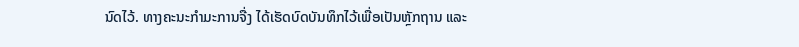ນົດໄວ້. ທາງຄະນະກຳມະການຈື່ງ ໄດ້ເຮັດບົດບັນທຶກໄວ້ເພື່ອເປັນຫຼັກຖານ ແລະ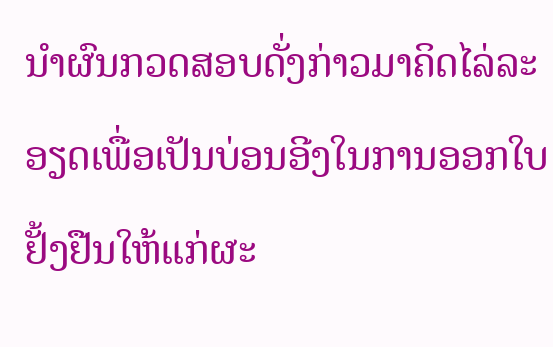ນຳຜົນກວດສອບດັ່ງກ່າວມາຄິດໄລ່ລະອຽດເພື່ອເປັນບ່ອນອີງໃນການອອກໃບຢັ້ງຢືນໃຫ້ແກ່ຜະ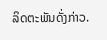ລິດຕະພັນດັ່ງກ່າວ.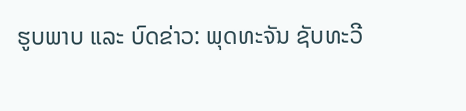ຮູບພາບ ແລະ ບົດຂ່າວ: ພຸດທະຈັນ ຊັບທະວີ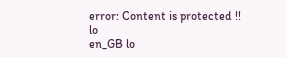error: Content is protected !!
lo
en_GB lo